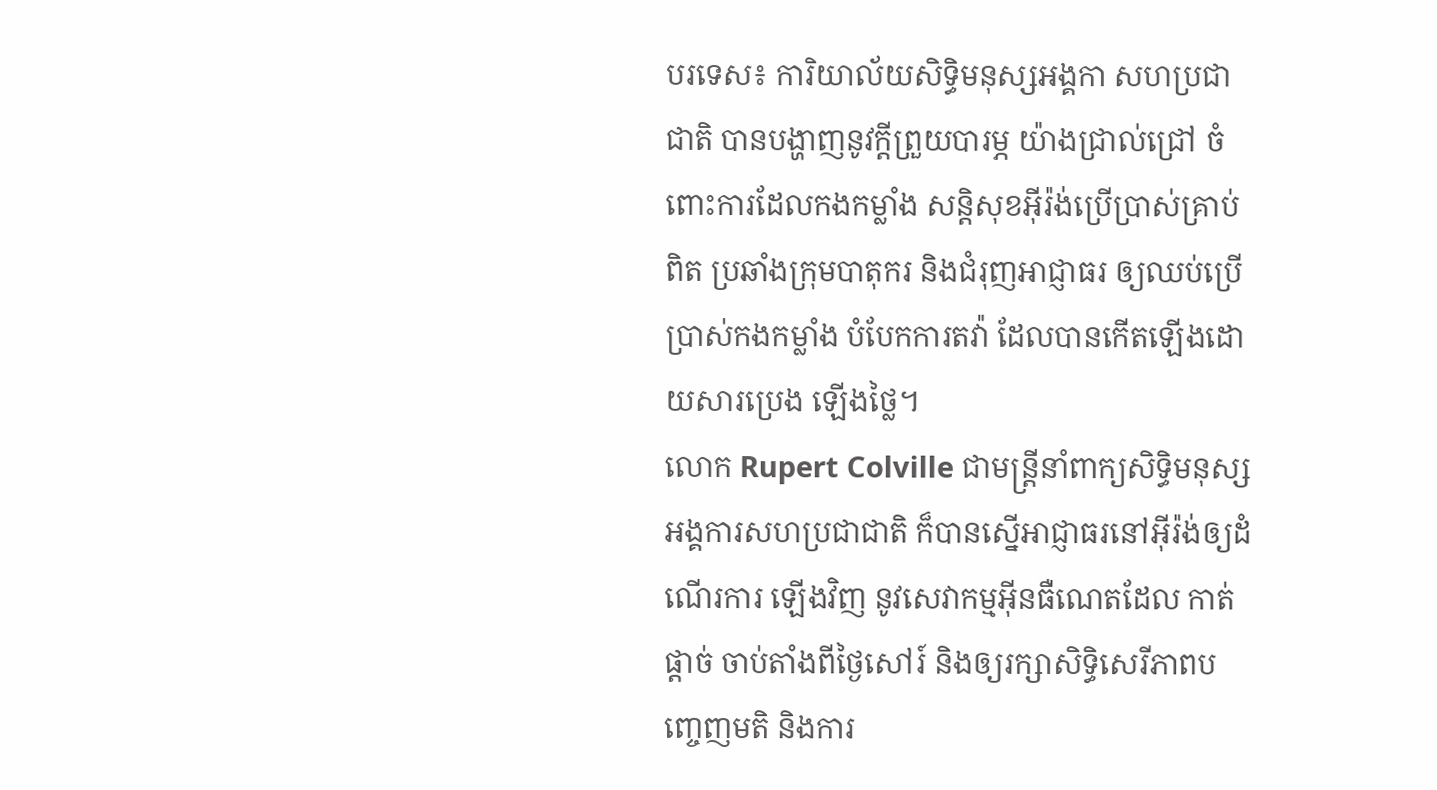បរទេស៖ ការិយាល័យសិទ្ធិមនុស្សអង្គកា សហប្រជាជាតិ បានបង្ហាញនូវក្តីព្រួយបារម្ភ យ៉ាងជ្រាល់ជ្រៅ ចំពោះការដែលកងកម្លាំង សន្តិសុខអ៊ីរ៉ង់ប្រើប្រាស់គ្រាប់ពិត ប្រឆាំងក្រុមបាតុករ និងជំរុញអាជ្ញាធរ ឲ្យឈប់ប្រើប្រាស់កងកម្លាំង បំបែកការតវ៉ា ដែលបានកើតឡើងដោយសារប្រេង ឡើងថ្លៃ។
លោក Rupert Colville ជាមន្ត្រីនាំពាក្យសិទ្ធិមនុស្ស អង្គការសហប្រជាជាតិ ក៏បានស្នើអាជ្ញាធរនៅអ៊ីរ៉ង់ឲ្យដំណើរការ ឡើងវិញ នូវសេវាកម្មអ៊ីនធឺណេតដែល កាត់ផ្តាច់ ចាប់តាំងពីថ្ងៃសៅរ៍ និងឲ្យរក្សាសិទ្ធិសេរីភាពបញ្ចេញមតិ និងការ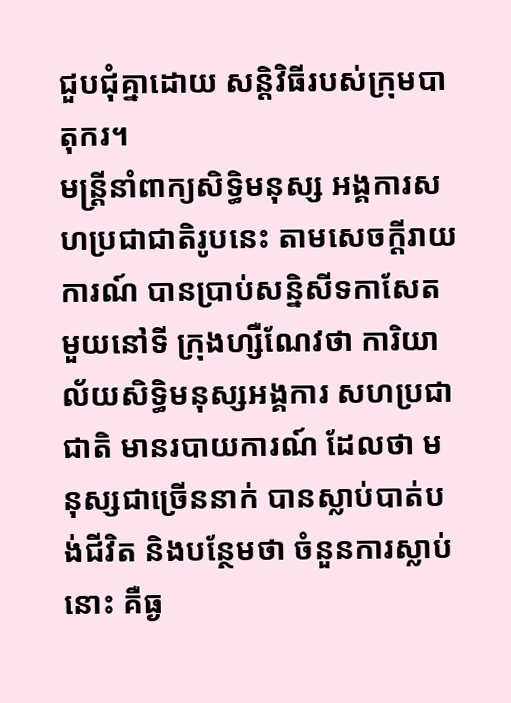ជួបជុំគ្នាដោយ សន្តិវិធីរបស់ក្រុមបាតុករ។
មន្ត្រីនាំពាក្យសិទ្ធិមនុស្ស អង្គការសហប្រជាជាតិរូបនេះ តាមសេចក្តីរាយការណ៍ បានប្រាប់សន្និសីទកាសែតមួយនៅទី ក្រុងហ្សឺណែវថា ការិយាល័យសិទ្ធិមនុស្សអង្គការ សហប្រជាជាតិ មានរបាយការណ៍ ដែលថា មនុស្សជាច្រើននាក់ បានស្លាប់បាត់បង់ជីវិត និងបន្ថែមថា ចំនួនការស្លាប់នោះ គឺធ្ង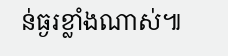ន់ធ្ងរខ្លាំងណាស់៕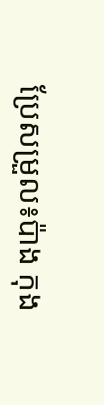ប្រែសម្រួល៖ប៉ាង កុង